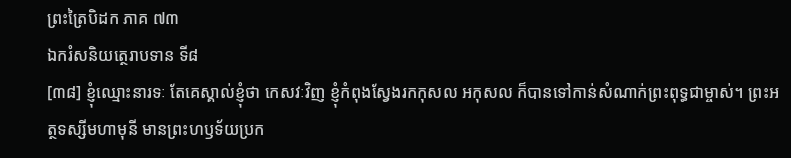ព្រះត្រៃបិដក ភាគ ៧៣
ឯករំសនិយត្ថេរាបទាន ទី៨
[៣៨] ខ្ញុំឈ្មោះនារទៈ តែគេស្គាល់ខ្ញុំថា កេសវៈវិញ ខ្ញុំកំពុងស្វែងរកកុសល អកុសល ក៏បានទៅកាន់សំណាក់ព្រះពុទ្ធជាម្ចាស់។ ព្រះអត្ថទស្សីមហាមុនី មានព្រះហឫទ័យប្រក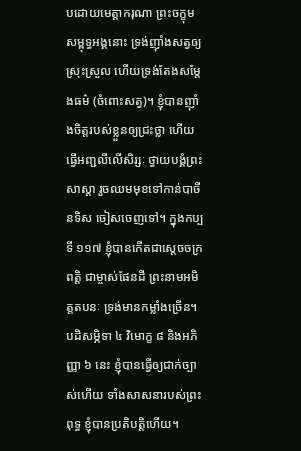បដោយមេត្តាករុណា ព្រះចក្ខុមសម្ពុទ្ធអង្គនោះ ទ្រង់ញ៉ាំងសត្វឲ្យស្រុះស្រួល ហើយទ្រង់តែងសម្តែងធម៌ (ចំពោះសត្វ)។ ខ្ញុំបានញ៉ាំងចិត្តរបស់ខ្លួនឲ្យជ្រះថ្លា ហើយធ្វើអញ្ជលីលើសិរ្សៈ ថ្វាយបង្គំព្រះសាស្តា រួចឈមមុខទៅកាន់បាចីនទិស ចៀសចេញទៅ។ ក្នុងកប្បទី ១១៧ ខ្ញុំបានកើតជាស្តេចចក្រពត្តិ ជាម្ចាស់ផែនដី ព្រះនាមអមិត្តតបនៈ ទ្រង់មានកម្លាំងច្រើន។ បដិសម្ភិទា ៤ វិមោក្ខ ៨ និងអភិញ្ញា ៦ នេះ ខ្ញុំបានធ្វើឲ្យជាក់ច្បាស់ហើយ ទាំងសាសនារបស់ព្រះពុទ្ធ ខ្ញុំបានប្រតិបត្តិហើយ។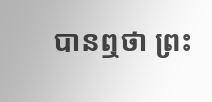បានឮថា ព្រះ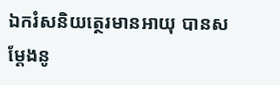ឯករំសនិយត្ថេរមានអាយុ បានសម្តែងនូ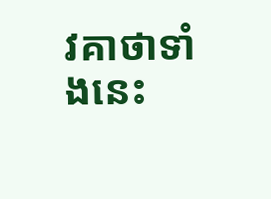វគាថាទាំងនេះ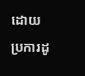ដោយប្រការដូ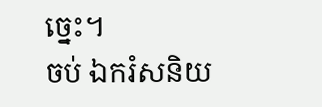ច្នេះ។
ចប់ ឯករំសនិយ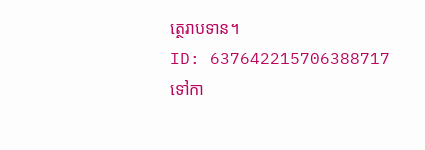ត្ថេរាបទាន។
ID: 637642215706388717
ទៅកា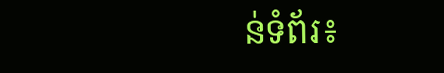ន់ទំព័រ៖